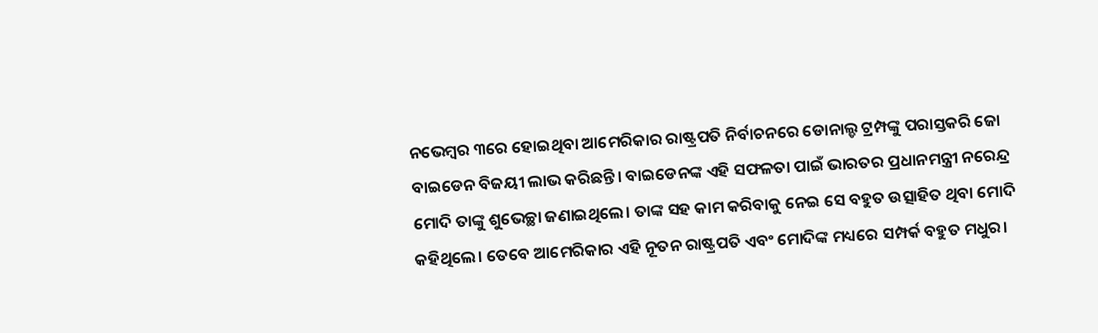ନଭେମ୍ବର ୩ରେ ହୋଇଥିବା ଆମେରିକାର ରାଷ୍ଟ୍ରପତି ନିର୍ବାଚନରେ ଡୋନାଲ୍ଡ ଟ୍ରମ୍ପଙ୍କୁ ପରାସ୍ତକରି ଜୋ ବାଇଡେନ ବିଜୟୀ ଲାଭ କରିଛନ୍ତି। ବାଇଡେନଙ୍କ ଏହି ସଫଳତା ପାଇଁ ଭାରତର ପ୍ରଧାନମନ୍ତ୍ରୀ ନରେନ୍ଦ୍ର ମୋଦି ତାଙ୍କୁ ଶୁଭେଚ୍ଛା ଜଣାଇଥିଲେ। ତାଙ୍କ ସହ କାମ କରିବାକୁ ନେଇ ସେ ବହୁତ ଉତ୍ସାହିତ ଥିବା ମୋଦି କହିଥିଲେ। ତେବେ ଆମେରିକାର ଏହି ନୂତନ ରାଷ୍ଟ୍ରପତି ଏବଂ ମୋଦିଙ୍କ ମଧ୍ୟରେ ସମ୍ପର୍କ ବହୁତ ମଧୁର।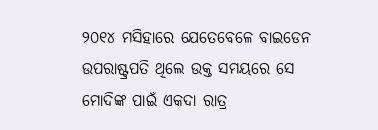୨୦୧୪ ମସିହାରେ ଯେତେବେଳେ ବାଇଡେନ ଉପରାଷ୍ଟ୍ରପତି ଥିଲେ ଉକ୍ତ ସମୟରେ ସେ ମୋଦିଙ୍କ ପାଇଁ ଏକଦା ରାତ୍ର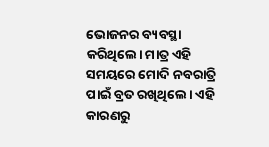ଭୋଜନର ବ୍ୟବସ୍ଥା କରିଥିଲେ। ମାତ୍ର ଏହି ସମୟରେ ମୋଦି ନବରାତ୍ରି ପାଇଁ ବ୍ରତ ରଖିଥିଲେ। ଏହି କାରଣରୁ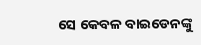ସେ କେବଳ ବାଇଡେନଙ୍କୁ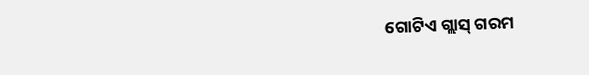ଗୋଟିଏ ଗ୍ଲାସ୍ ଗରମ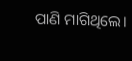ପାଣି ମାଗିଥିଲେ।